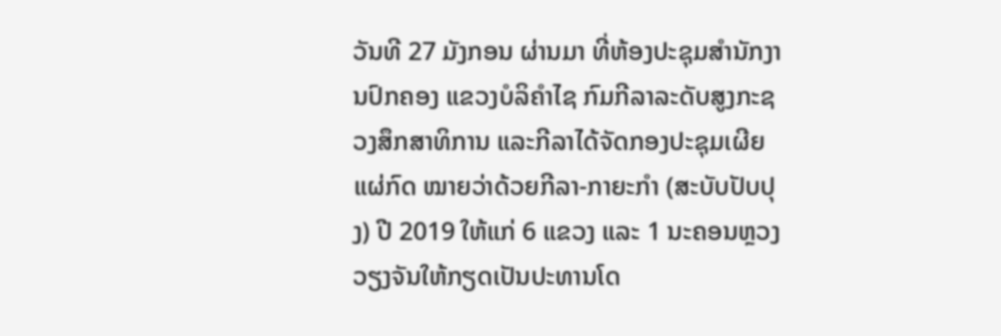ວັນທີ 27 ມັງກອນ ຜ່ານມາ ທີ່ຫ້ອງປະຊຸມສຳນັກງານປົກຄອງ ແຂວງບໍລິຄຳໄຊ ກົມກີລາລະດັບສູງກະຊວງສຶກສາທິການ ແລະກີລາໄດ້ຈັດກອງປະຊຸມເຜີຍແຜ່ກົດ ໝາຍວ່າດ້ວຍກີລາ-ກາຍະກຳ (ສະບັບປັບປຸງ) ປີ 2019 ໃຫ້ແກ່ 6 ແຂວງ ແລະ 1 ນະຄອນຫຼວງວຽງຈັນໃຫ້ກຽດເປັນປະທານໂດ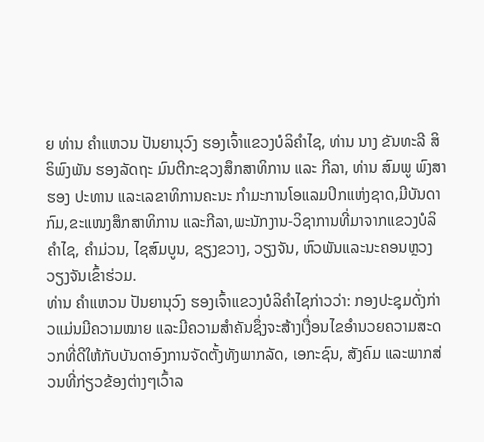ຍ ທ່ານ ຄຳແຫວນ ປັນຍານຸວົງ ຮອງເຈົ້າແຂວງບໍລິຄຳໄຊ, ທ່ານ ນາງ ຂັນທະລີ ສິຣິພົງພັນ ຮອງລັດຖະ ມົນຕີກະຊວງສຶກສາທິການ ແລະ ກີລາ, ທ່ານ ສົມພູ ພົງສາ ຮອງ ປະທານ ແລະເລຂາທິການຄະນະ ກຳມະການໂອແລມປິກແຫ່ງຊາດ,ມີບັນດາກົມ,ຂະແໜງສຶກສາທິການ ແລະກີລາ,ພະນັກງານ-ວິຊາການທີ່ມາຈາກແຂວງບໍລິຄຳໄຊ, ຄຳມ່ວນ, ໄຊສົມບູນ, ຊຽງຂວາງ, ວຽງຈັນ, ຫົວພັນແລະນະຄອນຫຼວງວຽງຈັນເຂົ້າຮ່ວມ.
ທ່ານ ຄຳແຫວນ ປັນຍານຸວົງ ຮອງເຈົ້າແຂວງບໍລິຄຳໄຊກ່າວວ່າ: ກອງປະຊຸມດັ່ງກ່າວແມ່ນມີຄວາມໝາຍ ແລະມີຄວາມສຳຄັນຊຶ່ງຈະສ້າງເງື່ອນໄຂອຳນວຍຄວາມສະດວກທີ່ດີໃຫ້ກັບບັນດາອົງການຈັດຕັ້ງທັງພາກລັດ, ເອກະຊົນ, ສັງຄົມ ແລະພາກສ່ວນທີ່ກ່ຽວຂ້ອງຕ່າງໆເວົ້າລ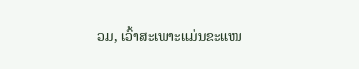ວມ, ເວົ້າສະເພາະແມ່ນຂະແໜ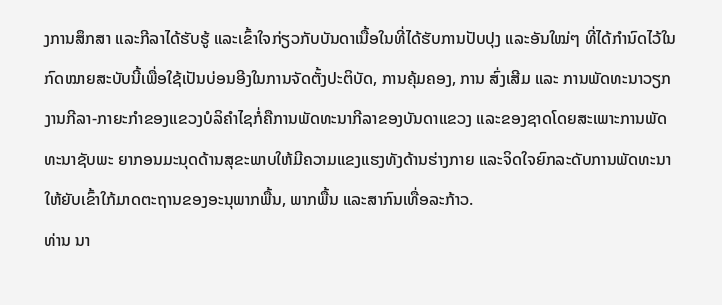ງການສຶກສາ ແລະກີລາໄດ້ຮັບຮູ້ ແລະເຂົ້າໃຈກ່ຽວກັບບັນດາເນື້ອໃນທີ່ໄດ້ຮັບການປັບປຸງ ແລະອັນໃໝ່ໆ ທີ່ໄດ້ກຳນົດໄວ້ໃນກົດໝາຍສະບັບນີ້ເພື່ອໃຊ້ເປັນບ່ອນອີງໃນການຈັດຕັ້ງປະຕິບັດ, ການຄຸ້ມຄອງ, ການ ສົ່ງເສີມ ແລະ ການພັດທະນາວຽກງານກີລາ-ກາຍະກຳຂອງແຂວງບໍລິຄຳໄຊກໍ່ຄືການພັດທະນາກີລາຂອງບັນດາແຂວງ ແລະຂອງຊາດໂດຍສະເພາະການພັດທະນາຊັບພະ ຍາກອນມະນຸດດ້ານສຸຂະພາບໃຫ້ມີຄວາມແຂງແຮງທັງດ້ານຮ່າງກາຍ ແລະຈິດໃຈຍົກລະດັບການພັດທະນາໃຫ້ຍັບເຂົ້າໃກ້ມາດຕະຖານຂອງອະນຸພາກພື້ນ, ພາກພື້ນ ແລະສາກົນເທື່ອລະກ້າວ.
ທ່ານ ນາ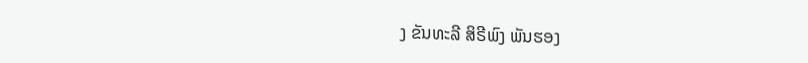ງ ຂັນທະລີ ສິຣີພົງ ພັນຮອງ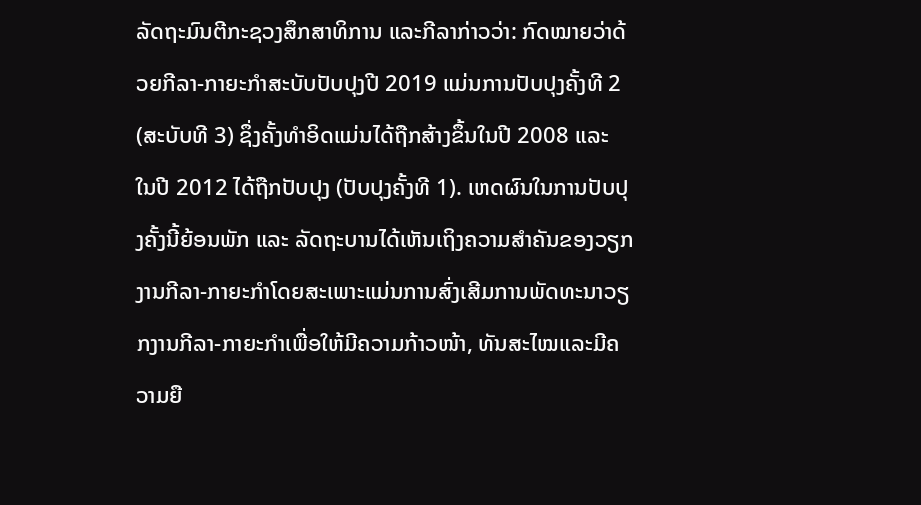ລັດຖະມົນຕີກະຊວງສຶກສາທິການ ແລະກີລາກ່າວວ່າ: ກົດໝາຍວ່າດ້ວຍກີລາ-ກາຍະກຳສະບັບປັບປຸງປີ 2019 ແມ່ນການປັບປຸງຄັ້ງທີ 2 (ສະບັບທີ 3) ຊຶ່ງຄັ້ງທຳອິດແມ່ນໄດ້ຖືກສ້າງຂຶ້ນໃນປີ 2008 ແລະ ໃນປີ 2012 ໄດ້ຖືກປັບປຸງ (ປັບປຸງຄັ້ງທີ 1). ເຫດຜົນໃນການປັບປຸງຄັ້ງນີ້ຍ້ອນພັກ ແລະ ລັດຖະບານໄດ້ເຫັນເຖິງຄວາມສໍາຄັນຂອງວຽກງານກີລາ-ກາຍະກຳໂດຍສະເພາະແມ່ນການສົ່ງເສີມການພັດທະນາວຽກງານກີລາ-ກາຍະກຳເພື່ອໃຫ້ມີຄວາມກ້າວໜ້າ, ທັນສະໄໝແລະມີຄວາມຍື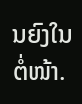ນຍົງໃນຕໍ່ໜ້າ.